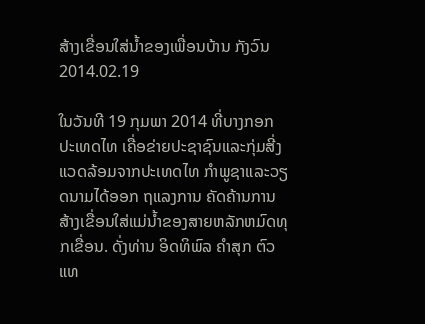ສ້າງເຂື່ອນໃສ່ນໍ້າຂອງເພື່ອນບ້ານ ກັງວົນ
2014.02.19

ໃນວັນທີ 19 ກຸມພາ 2014 ທີ່ບາງກອກປະເທດໄທ ເຄື່ອຂ່າຍປະຊາຊົນແລະກຸ່ມສີ່ງແວດລ້ອມຈາກປະເທດໄທ ກຳພູຊາແລະວຽດນາມໄດ້ອອກ ຖແລງການ ຄັດຄ້ານການສ້າງເຂື່ອນໃສ່ແມ່ນ້ຳຂອງສາຍຫລັກຫມົດທຸກເຂື່ອນ. ດັ່ງທ່ານ ອິດທິພົລ ຄຳສຸກ ຕົວແທ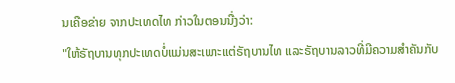ນເຄືອຂ່າຍ ຈາກປະເທດໄທ ກ່າວໃນຕອນນື່ງວ່າ:
"ໃຫ້ຣັຖບານທຸກປະເທດບໍ່ແມ່ນສະເພາະແຕ່ຣັຖບານໄທ ແລະຣັຖບານລາວທີ່ມີຄວາມສຳຄັນກັບ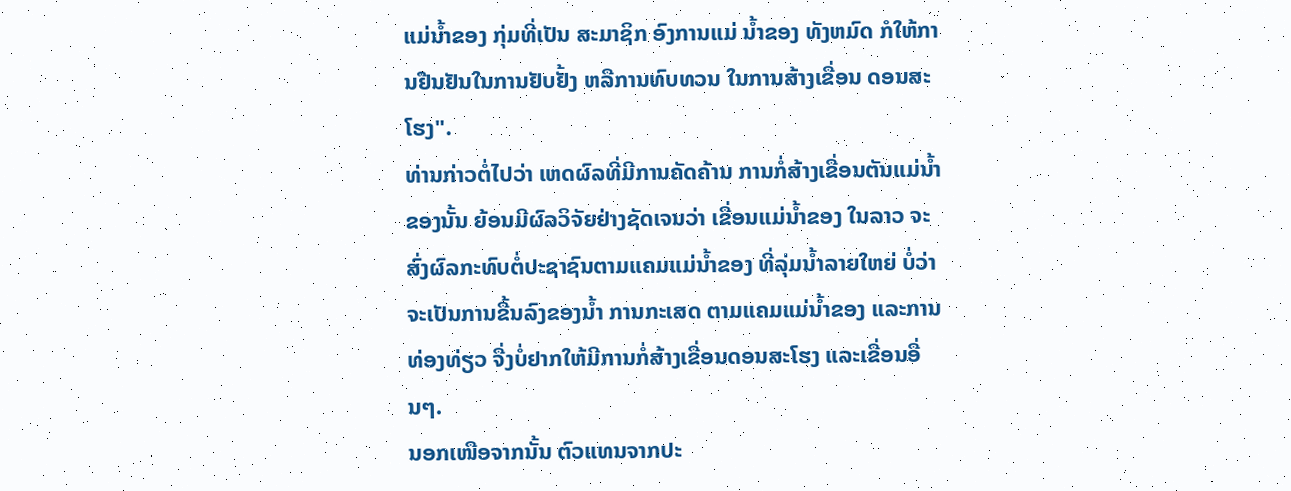ແມ່ນ້ຳຂອງ ກຸ່ມທີ່ເປັນ ສະມາຊິກ ອົງການແມ່ ນ້ຳຂອງ ທັງຫມົດ ກໍໃຫ້ການຢືນຢັນໃນການຢັບຢັ້ງ ຫລືການທົບທວນ ໃນການສ້າງເຂື່ອນ ດອນສະໂຮງ".
ທ່ານກ່າວຕໍ່ໄປວ່າ ເຫດຜົລທີ່ມີການຄັດຄ້ານ ການກໍ່ສ້າງເຂື່ອນຕັນແມ່ນ້ຳຂອງນັ້ນ ຍ້ອນມີຜົລວິຈັຍຢ່າງຊັດເຈນວ່າ ເຂື່ອນແມ່ນ້ຳຂອງ ໃນລາວ ຈະສົ່ງຜົລກະທົບຕໍ່ປະຊາຊົນຕາມແຄມແມ່ນ້ຳຂອງ ທີ່ລຸ່ມນ້ຳລາຍໃຫຍ່ ບໍ່ວ່າຈະເປັນການຂື້ນລົງຂອງນ້ຳ ການກະເສດ ຕາມແຄມແມ່ນ້ຳຂອງ ແລະການທ່ອງທ່ຽວ ຈື່ງບໍ່ຢາກໃຫ້ມີການກໍ່ສ້າງເຂື່ອນດອນສະໂຮງ ແລະເຂື່ອນອື່ນໆ.
ນອກເໜືອຈາກນັ້ນ ຕົວແທນຈາກປະ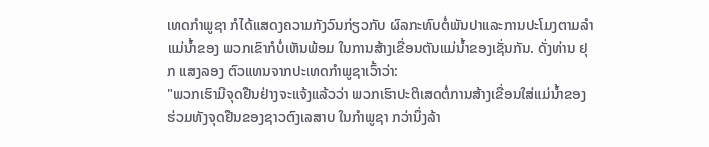ເທດກຳພູຊາ ກໍໄດ້ແສດງຄວາມກັງວົນກ່ຽວກັບ ຜົລກະທົບຕໍ່ພັນປາແລະການປະໂມງຕາມລຳແມ່ນ້ຳຂອງ ພວກເຂົາກໍບໍ່ເຫັນພ້ອມ ໃນການສ້າງເຂື່ອນຕັນແມ່ນ້ຳຂອງເຊັ່ນກັນ. ດັ່ງທ່ານ ຢຸກ ແສງລອງ ຕົວແທນຈາກປະເທດກຳພູຊາເວົ້າວ່າ:
"ພວກເຮົາມີຈຸດຢືນຢ່າງຈະແຈ້ງແລ້ວວ່າ ພວກເຮົາປະຕິເສດຕໍ່ການສ້າງເຂື່ອນໃສ່ແມ່ນ້ຳຂອງ ຮ່ວມທັງຈຸດຢືນຂອງຊາວຕົງເລສາບ ໃນກຳພູຊາ ກວ່ານຶ່ງລ້າ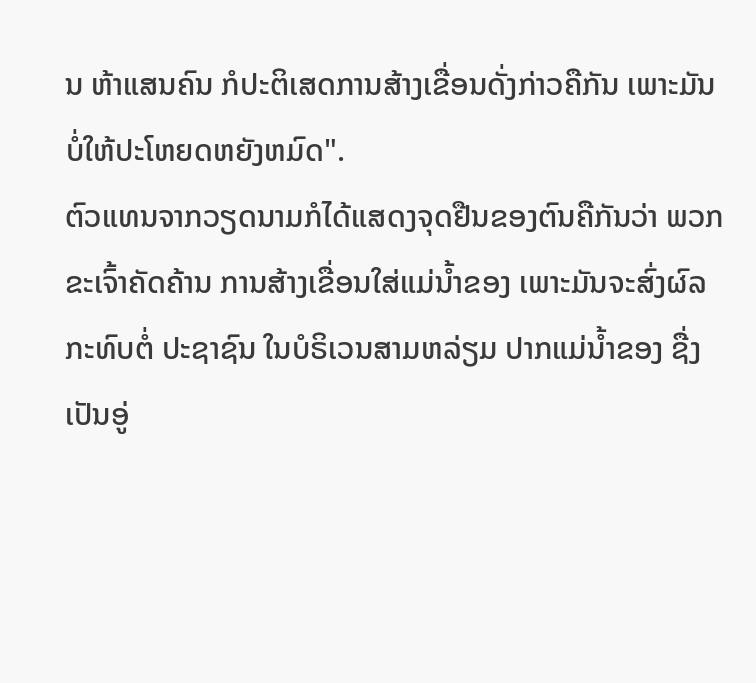ນ ຫ້າແສນຄົນ ກໍປະຕິເສດການສ້າງເຂື່ອນດັ່ງກ່າວຄືກັນ ເພາະມັນບໍ່ໃຫ້ປະໂຫຍດຫຍັງຫມົດ".
ຕົວແທນຈາກວຽດນາມກໍໄດ້ແສດງຈຸດຢືນຂອງຕົນຄືກັນວ່າ ພວກຂະເຈົ້າຄັດຄ້ານ ການສ້າງເຂື່ອນໃສ່ແມ່ນ້ຳຂອງ ເພາະມັນຈະສົ່ງຜົລ ກະທົບຕໍ່ ປະຊາຊົນ ໃນບໍຣິເວນສາມຫລ່ຽມ ປາກແມ່ນ້ຳຂອງ ຊື່ງເປັນອູ່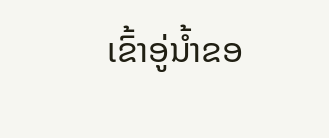ເຂົ້າອູ່ນ້ຳຂອ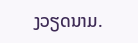ງວຽດນາມ.